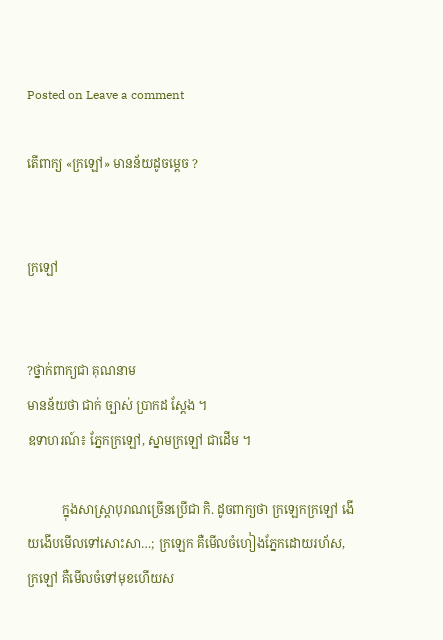Posted on Leave a comment

តើពាក្យ «ក្រឡៅ» មានន័យដូចម្ដេច ?


ក្រឡៅ


?ថ្នាក់ពាក្យជា គុណនាម
មានន័យថា ជាក់ ច្បាស់ ប្រាកដ ស្ដែង ។
ឧទាហរណ៍៖ ភ្នែកក្រឡៅ, ស្នាមក្រឡៅ ជាដើម ។

           ក្នុងសាស្ត្រាបុរាណច្រើនប្រើជា កិ. ដូចពាក្យថា ក្រឡេកក្រឡៅ ងើយងើបមើលទៅសោះសា…; ក្រឡេក គឺមើលចំហៀងភ្នែកដោយរហ័ស, ក្រឡៅ គឺមើលចំទៅមុខហើយស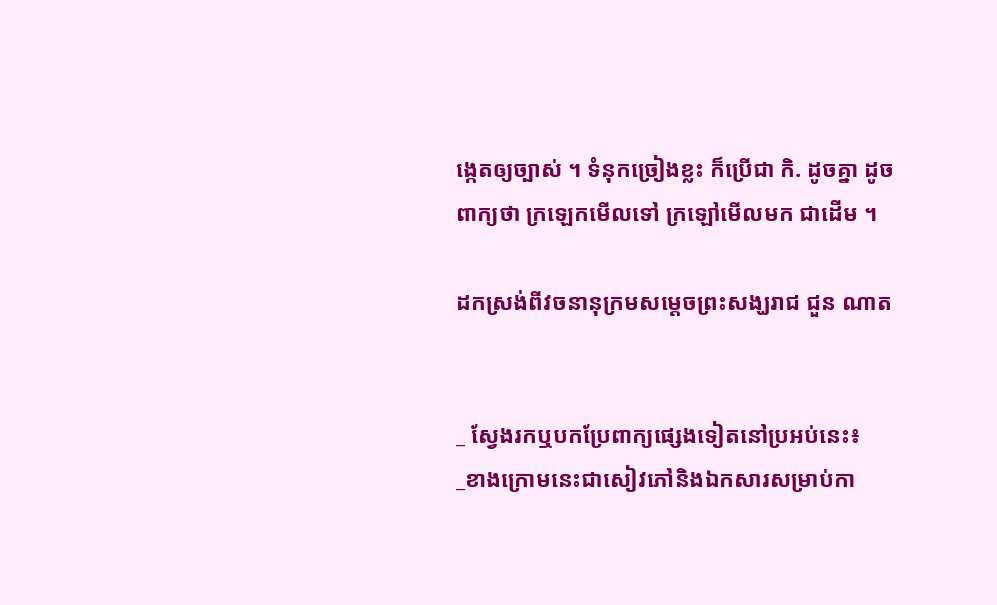ង្កេតឲ្យច្បាស់ ។ ទំនុកច្រៀងខ្លះ ក៏ប្រើជា កិ. ដូចគ្នា ដូចពាក្យថា ក្រឡេកមើលទៅ ក្រឡៅមើលមក ជាដើម ។

ដកស្រង់ពីវចនានុក្រមសម្ដេចព្រះសង្ឃរាជ ជួន ណាត


_ ស្វែងរកឬបកប្រែពាក្យផ្សេងទៀតនៅប្រអប់នេះ៖
_ខាងក្រោមនេះជាសៀវភៅនិងឯកសារសម្រាប់កា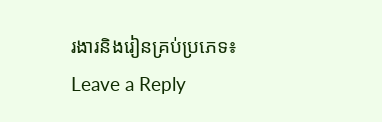រងារនិងរៀនគ្រប់ប្រភេទ៖
Leave a Reply